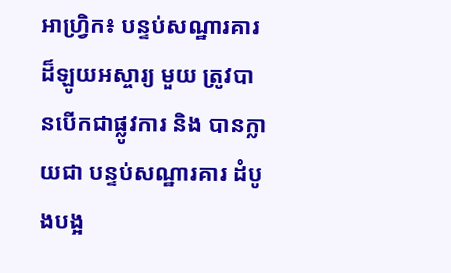អាហ្វ្រិក៖ បន្ទប់សណ្ឋារគារ ដ៏ឡូយអស្ចារ្យ មួយ ត្រូវបានបើកជាផ្លូវការ និង បានក្លាយជា បន្ទប់សណ្ឋារគារ ដំបូងបង្អ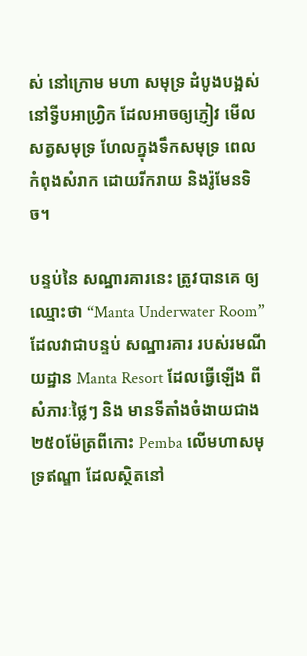ស់ នៅក្រោម មហា សមុទ្រ ដំបូងបង្អស់ នៅទ្វីបអាហ្វ្រិក ដែលអាចឲ្យភ្ញៀវ មើលសត្វសមុទ្រ ហែលក្នុងទឹកសមុទ្រ ពេលកំពុងសំរាក ដោយរីករាយ និងរ៉ូមែនទិច។

បន្ទប់នៃ សណ្ឋារគារនេះ ត្រូវបានគេ ឲ្យឈ្មោះថា “Manta Underwater Room” ដែលវាជាបន្ទប់ សណ្ឋារគារ របស់រមណីយដ្ឋាន Manta Resort ដែលធ្វើឡើង ពីសំភារៈថ្លៃៗ និង មានទីតាំងចំងាយជាង ២៥០ម៉ែត្រពីកោះ Pemba លើមហាសមុទ្រឥណ្ឌា ដែលស្ថិតនៅ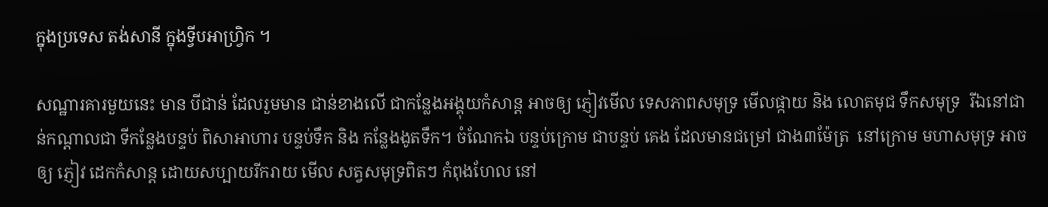ក្នុងប្រទេស តង់សានី ក្នុងទ្វីបអាហ្វ្រិក ។

សណ្ឋារគារមួយនេះ មាន បីជាន់ ដែលរួមមាន ជាន់ខាងលើ ជាកន្លែងអង្គុយកំសាន្ត អាចឲ្យ ភ្ញៀវមើល ទេសភាពសមុទ្រ មើលផ្កាយ និង លោតមុជ ទឹកសមុទ្រ  រីឯនៅជាន់កណ្តាលជា ទីកន្លែងបន្ទប់ ពិសាអាហារ បន្ទប់ទឹក និង កន្លែងងូតទឹក។ ចំណែកឯ បន្ទប់ក្រោម ជាបន្ទប់ គេង ដែលមានជម្រៅ ជាង៣ម៉ែត្រ  នៅក្រោម មហាសមុទ្រ អាចឲ្យ ភ្ញៀវ ដេកកំសាន្ត ដោយសប្បាយរីករាយ មើល សត្វសមុទ្រពិតៗ កំពុងហែល នៅ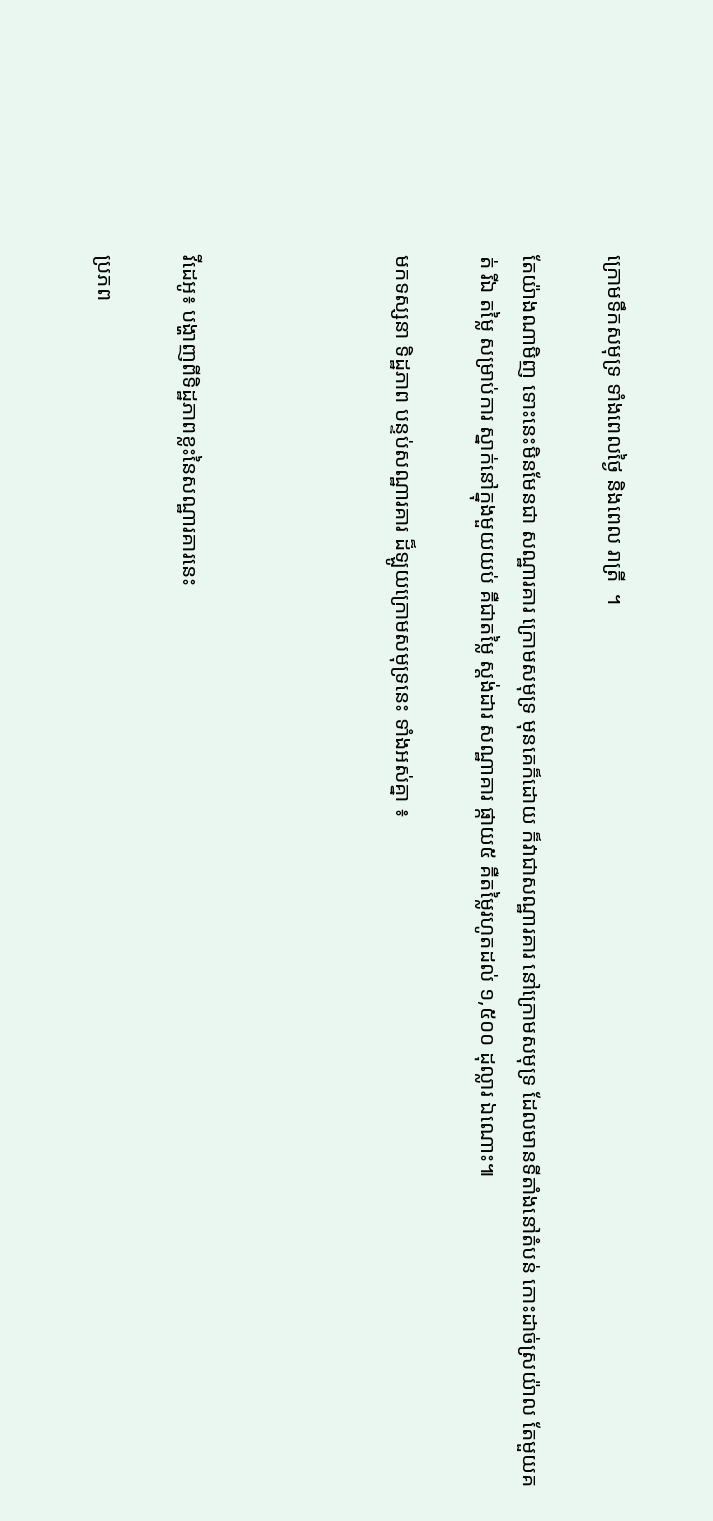ក្រោមទឹកសមុទ្រ ទាំងពេលថ្ងៃ និងពេល រាត្រី  ។

តែយ៉ាងណាមិញ ទោះនេះមិនមែនជា សណ្ឋារគារ ក្រោមសមុទ្រ មុនគេក៏ដោយ ក៏វាជាសណ្ឋារគារ នៅក្រោមសមុទ្រ ដែលមានទីតាំងនៅតំបន់ កោះដាច់ស្រយ៉ាល តែមួយគត់ រីឯ តម្លៃ សម្រាប់ការ ស្នាក់នៅក្នុងមួយយប់ គឺជាតម្លៃ ស្តង់ដារ សណ្ឋាគារ ផ្កាយ៥ គឺតម្លៃរហូតដល់ ១,៥០០ ដុល្លារ ឯណោះ៕

មកទស្សនា ទិដ្ឋភាព បន្ទប់សណ្ឋារគារ ដ៏ឡូយក្រោមសមុទ្រនេះ ទាំងអស់គ្នា ៖




វីដេអូ៖ បង្ហាញពីទិដ្ឋភាពខ្លះនៃសណ្ឋារគារនេះ

ប្រភព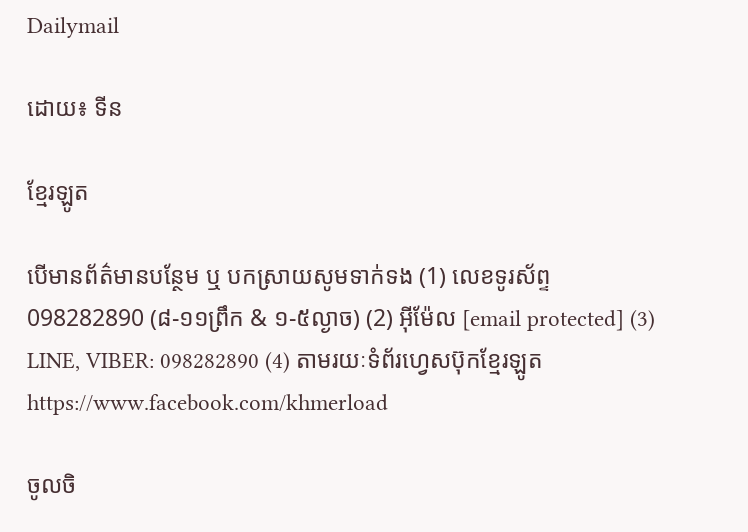Dailymail

ដោយ៖ ទីន

ខ្មែរឡូត

បើមានព័ត៌មានបន្ថែម ឬ បកស្រាយសូមទាក់ទង (1) លេខទូរស័ព្ទ 098282890 (៨-១១ព្រឹក & ១-៥ល្ងាច) (2) អ៊ីម៉ែល [email protected] (3) LINE, VIBER: 098282890 (4) តាមរយៈទំព័រហ្វេសប៊ុកខ្មែរឡូត https://www.facebook.com/khmerload

ចូលចិ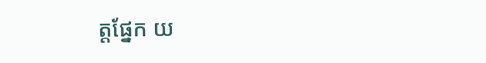ត្តផ្នែក យ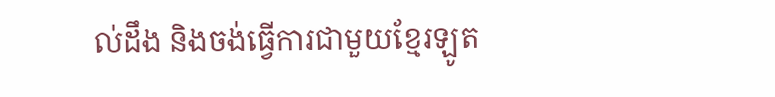ល់ដឹង និងចង់ធ្វើការជាមួយខ្មែរឡូត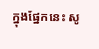ក្នុងផ្នែកនេះ សូ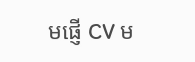មផ្ញើ CV ម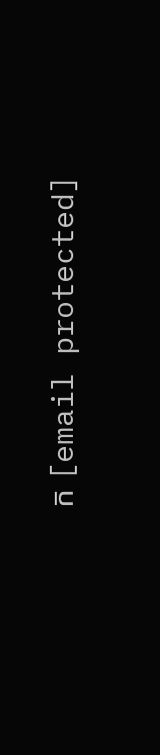ក [email protected]